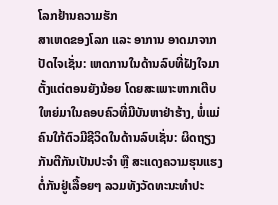ໂລກຢ້ານຄວາມຮັກ
ສາເຫດຂອງໂລກ ແລະ ອາການ ອາດມາຈາກປັດໄຈເຊັ່ນ: ເຫດການໃນດ້ານລົບທີ່ຝັງໃຈມາຕັ້ງແຕ່ຕອນຍັງນ້ອຍ ໂດຍສະເພາະຫາກເຕີບໃຫຍ່ມາໃນຄອບຄົວທີ່ມີບັນຫາຢ່າຮ້າງ, ພໍ່ແມ່ຄົນໃກ້ຕົວມີຊີວິດໃນດ້ານລົບເຊັ່ນ: ຜິດຖຽງກັນຕີກັນເປັນປະຈຳ ຫຼື ສະແດງຄວາມຮຸນແຮງຕໍ່ກັນຢູ່ເລື້ອຍໆ ລວມທັງວັດທະນະທຳປະ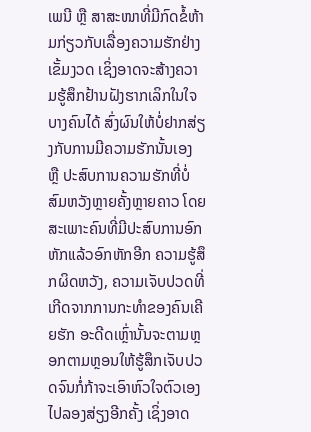ເພນີ ຫຼື ສາສະໜາທີ່ມີກົດຂໍ້ຫ້າມກ່ຽວກັບເລື່ອງຄວາມຮັກຢ່າງເຂັ້ມງວດ ເຊິ່ງອາດຈະສ້າງຄວາມຮູ້ສຶກຢ້ານຝັງຮາກເລິກໃນໃຈບາງຄົນໄດ້ ສົ່ງຜົນໃຫ້ບໍ່ຢາກສ່ຽງກັບການມີຄວາມຮັກນັ້ນເອງ ຫຼື ປະສົບການຄວາມຮັກທີ່ບໍ່ສົມຫວັງຫຼາຍຄັ້ງຫຼາຍຄາວ ໂດຍສະເພາະຄົນທີ່ມີປະສົບການອົກຫັກແລ້ວອົກຫັກອີກ ຄວາມຮູ້ສຶກຜິດຫວັງ, ຄວາມເຈັບປວດທີ່ເກີດຈາກການກະທຳຂອງຄົນເຄີຍຮັກ ອະດີດເຫຼົ່ານັ້ນຈະຕາມຫຼອກຕາມຫຼອນໃຫ້ຮູ້ສຶກເຈັບປວດຈົນກໍ່ກ້າຈະເອົາຫົວໃຈຕົວເອງໄປລອງສ່ຽງອີກຄັ້ງ ເຊິ່ງອາດ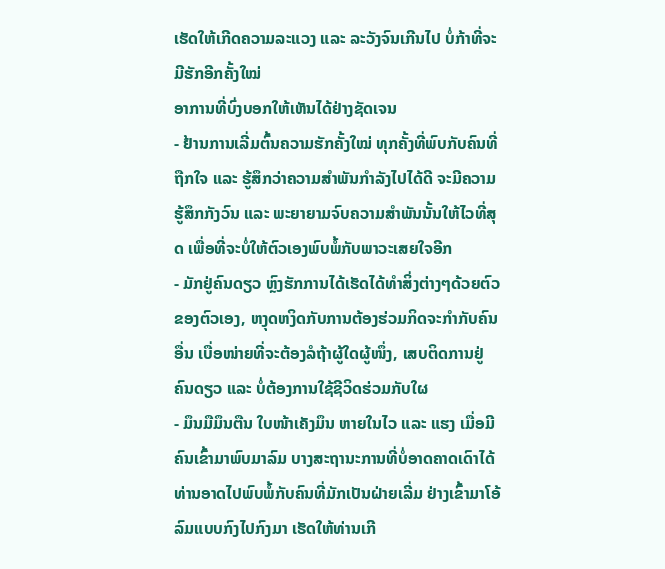ເຮັດໃຫ້ເກີດຄວາມລະແວງ ແລະ ລະວັງຈົນເກີນໄປ ບໍ່ກ້າທີ່ຈະມີຮັກອີກຄັ້ງໃໝ່
ອາການທີ່ບົ່ງບອກໃຫ້ເຫັນໄດ້ຢ່າງຊັດເຈນ
- ຢ້ານການເລີ່ມຕົ້ນຄວາມຮັກຄັ້ງໃໝ່ ທຸກຄັ້ງທີ່ພົບກັບຄົນທີ່ຖືກໃຈ ແລະ ຮູ້ສຶກວ່າຄວາມສຳພັນກຳລັງໄປໄດ້ດີ ຈະມີຄວາມຮູ້ສຶກກັງວົນ ແລະ ພະຍາຍາມຈົບຄວາມສຳພັນນັ້ນໃຫ້ໄວທີ່ສຸດ ເພື່ອທີ່ຈະບໍ່ໃຫ້ຕົວເອງພົບພໍ້ກັບພາວະເສຍໃຈອີກ
- ມັກຢູ່ຄົນດຽວ ຫຼົງຮັກການໄດ້ເຮັດໄດ້ທຳສິ່ງຕ່າງໆດ້ວຍຕົວຂອງຕົວເອງ, ຫງຸດຫງິດກັບການຕ້ອງຮ່ວມກິດຈະກຳກັບຄົນອື່ນ ເບື່ອໜ່າຍທີ່ຈະຕ້ອງລໍຖ້າຜູ້ໃດຜູ້ໜຶ່ງ, ເສບຕິດການຢູ່ຄົນດຽວ ແລະ ບໍ່ຕ້ອງການໃຊ້ຊີວິດຮ່ວມກັບໃຜ
- ມຶນມືມຶນຕືນ ໃບໜ້າເຄັງມຶນ ຫາຍໃນໄວ ແລະ ແຮງ ເມື່ອມີຄົນເຂົ້າມາພົບມາລົມ ບາງສະຖານະການທີ່ບໍ່ອາດຄາດເດົາໄດ້ ທ່ານອາດໄປພົບພໍ້ກັບຄົນທີ່ມັກເປັນຝ່າຍເລີ່ມ ຢ່າງເຂົ້າມາໂອ້ລົມແບບກົງໄປກົງມາ ເຮັດໃຫ້ທ່ານເກີ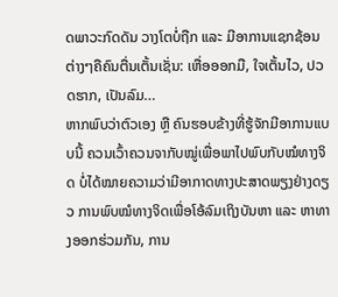ດພາວະກົດດັນ ວາງໂຕບໍ່ຖືກ ແລະ ມີອາການແຊກຊ້ອນຕ່າງໆຄືຄົນຕື່ນເຕັ້ນເຊັ່ນ: ເຫື່ອອອກມື, ໃຈເຕັ້ນໄວ, ປວດຮາກ, ເປັນລົມ...
ຫາກພົບວ່າຕົວເອງ ຫຼື ຄົນຮອບຂ້າງທີ່ຮູ້ຈັກມີອາການແບບນີ້ ຄວນເວົ້າຄວນຈາກັບໝູ່ເພື່ອພາໄປພົບກັບໝໍທາງຈິດ ບໍ່ໄດ້ໝາຍຄວາມວ່າມີອາກາດທາງປະສາດພຽງຢ່າງດຽວ ການພົບໝໍທາງຈິດເພື່ອໂອ້ລົມເຖິງບັນຫາ ແລະ ຫາທາງອອກຮ່ວມກັນ, ການ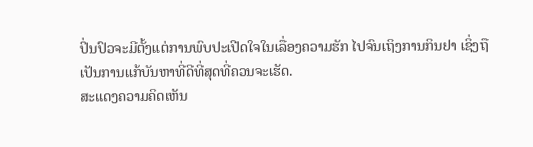ປິ່ນປົວຈະມີຕັ້ງແຕ່ການພົບປະເປີດໃຈໃນເລື່ອງຄວາມຮັກ ໄປຈົນເຖິງການກິນຢາ ເຊິ່ງຖືເປັນການແກ້ບັນຫາທີ່ດີທີ່ສຸດທີ່ຄວນຈະເຮັດ.
ສະແດງຄວາມຄິດເຫັນ